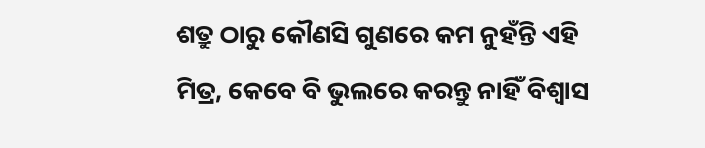ଶତ୍ରୁ ଠାରୁ କୌଣସି ଗୁଣରେ କମ ନୁହଁନ୍ତି ଏହି ମିତ୍ର, କେବେ ବି ଭୁଲରେ କରନ୍ତୁ ନାହିଁ ବିଶ୍ୱାସ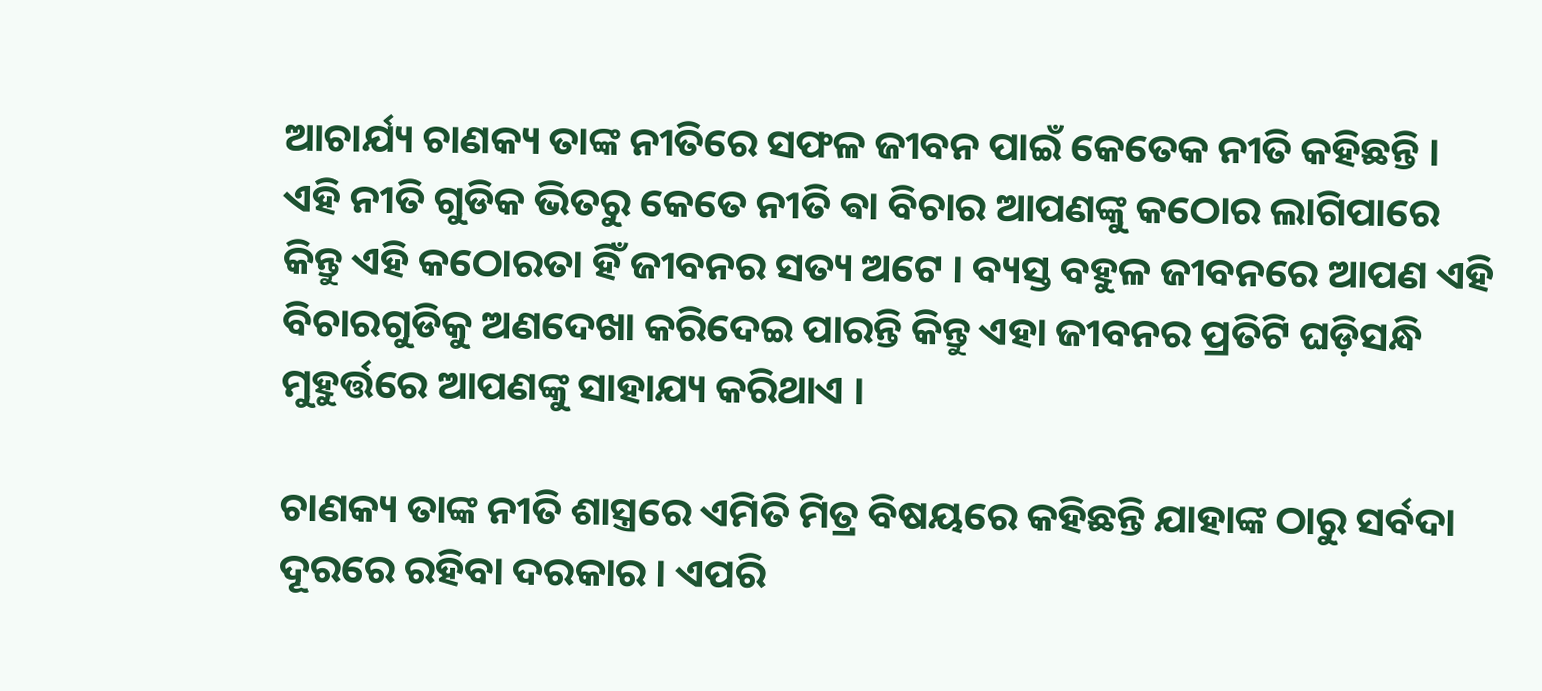ଆଚାର୍ଯ୍ୟ ଚାଣକ୍ୟ ତାଙ୍କ ନୀତିରେ ସଫଳ ଜୀବନ ପାଇଁ କେତେକ ନୀତି କହିଛନ୍ତି । ଏହି ନୀତି ଗୁଡିକ ଭିତରୁ କେତେ ନୀତି ଵା ବିଚାର ଆପଣଙ୍କୁ କଠୋର ଲାଗିପାରେ କିନ୍ତୁ ଏହି କଠୋରତା ହିଁ ଜୀବନର ସତ୍ୟ ଅଟେ । ବ୍ୟସ୍ତ ବହୁଳ ଜୀବନରେ ଆପଣ ଏହି ବିଚାରଗୁଡିକୁ ଅଣଦେଖା କରିଦେଇ ପାରନ୍ତି କିନ୍ତୁ ଏହା ଜୀବନର ପ୍ରତିଟି ଘଡ଼ିସନ୍ଧି ମୁହୁର୍ତ୍ତରେ ଆପଣଙ୍କୁ ସାହାଯ୍ୟ କରିଥାଏ ।

ଚାଣକ୍ୟ ତାଙ୍କ ନୀତି ଶାସ୍ତ୍ରରେ ଏମିତି ମିତ୍ର ବିଷୟରେ କହିଛନ୍ତି ଯାହାଙ୍କ ଠାରୁ ସର୍ବଦା ଦୂରରେ ରହିବା ଦରକାର । ଏପରି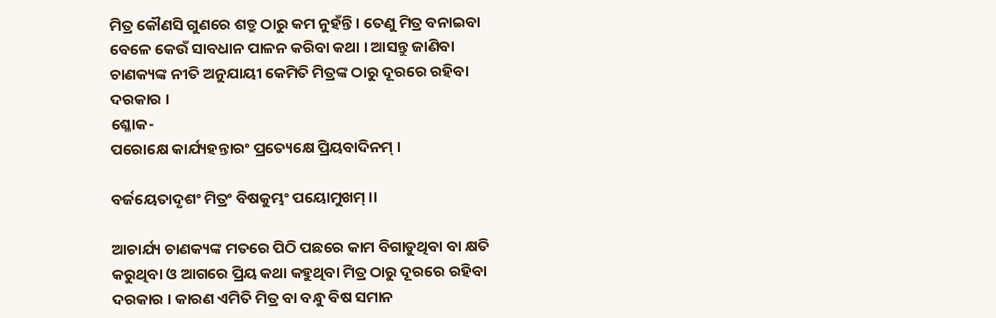ମିତ୍ର କୌଣସି ଗୁଣରେ ଶତ୍ରୁ ଠାରୁ କମ ନୁହଁନ୍ତି । ତେଣୁ ମିତ୍ର ବନାଇବା ବେଳେ କେଉଁ ସାବଧାନ ପାଳନ କରିବା କଥା । ଆସନ୍ତୁ ଜାଣିବା ଚାଣକ୍ୟଙ୍କ ନୀତି ଅନୁଯାୟୀ କେମିତି ମିତ୍ରଙ୍କ ଠାରୁ ଦୂରରେ ରହିବା ଦରକାର ।
ଶ୍ଳୋକ-
ପରୋକ୍ଷେ କାର୍ଯ୍ୟହନ୍ତାରଂ ପ୍ରତ୍ୟେକ୍ଷେ ପ୍ରିୟବାଦିନମ୍‌ ।

ବର୍ଜୟେତାଦୃଶଂ ମିତ୍ରଂ ବିଷକୁମ୍ଭଂ ପୟୋମୁଖମ୍‌ ।।

ଆଚାର୍ଯ୍ୟ ଚାଣକ୍ୟଙ୍କ ମତରେ ପିଠି ପଛରେ କାମ ବିଗାଡୁଥିବା ବା କ୍ଷତି କରୁଥିବା ଓ ଆଗରେ ପ୍ରିୟ କଥା କହୁଥିବା ମିତ୍ର ଠାରୁ ଦୂରରେ ରହିବା ଦରକାର । କାରଣ ଏମିତି ମିତ୍ର ବା ବନ୍ଧୁ ବିଷ ସମାନ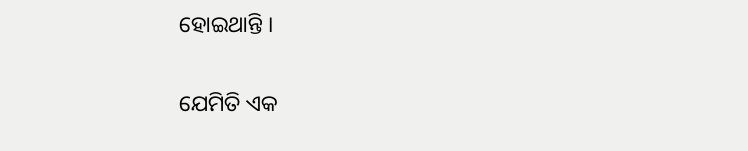ହୋଇଥାନ୍ତି ।

ଯେମିତି ଏକ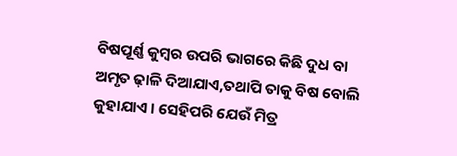ବିଷପୂର୍ଣ୍ଣ କୁମ୍ବର ଉପରି ଭାଗରେ କିଛି ଦୁଧ ବା ଅମୃତ ଢ଼ାଳି ଦିଆଯାଏ,ତଥାପି ତାକୁ ବିଷ ବୋଲି କୁହାଯାଏ । ସେହିପରି ଯେଉଁ ମିତ୍ର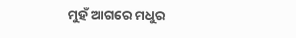ମୁହଁ ଆଗରେ ମଧୁର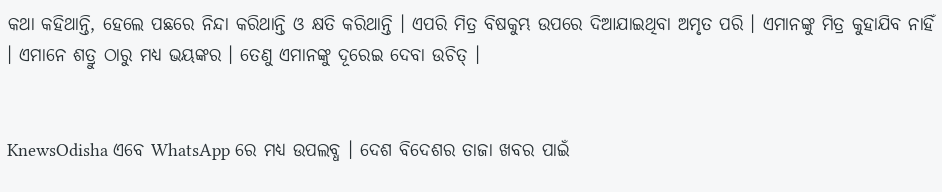କଥା କହିଥାନ୍ତି, ହେଲେ ପଛରେ ନିନ୍ଦା କରିଥାନ୍ତି ଓ କ୍ଷତି କରିଥାନ୍ତି । ଏପରି ମିତ୍ର ବିଷକୁମ୍ଭ ଉପରେ ଦିଆଯାଇଥିବା ଅମୃତ ପରି । ଏମାନଙ୍କୁ ମିତ୍ର କୁହାଯିବ ନାହିଁ । ଏମାନେ ଶତ୍ରୁ ଠାରୁ ମଧ୍ୟ ଭୟଙ୍କର । ତେଣୁ ଏମାନଙ୍କୁ ଦୂରେଇ ଦେବା ଉଚିତ୍‌ ।


KnewsOdisha ଏବେ WhatsApp ରେ ମଧ୍ୟ ଉପଲବ୍ଧ । ଦେଶ ବିଦେଶର ତାଜା ଖବର ପାଇଁ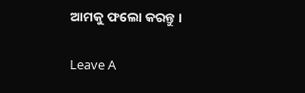ଆମକୁ ଫଲୋ କରନ୍ତୁ ।

Leave A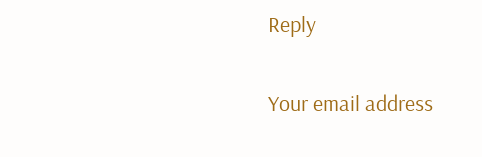Reply

Your email address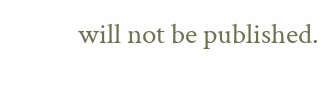will not be published.